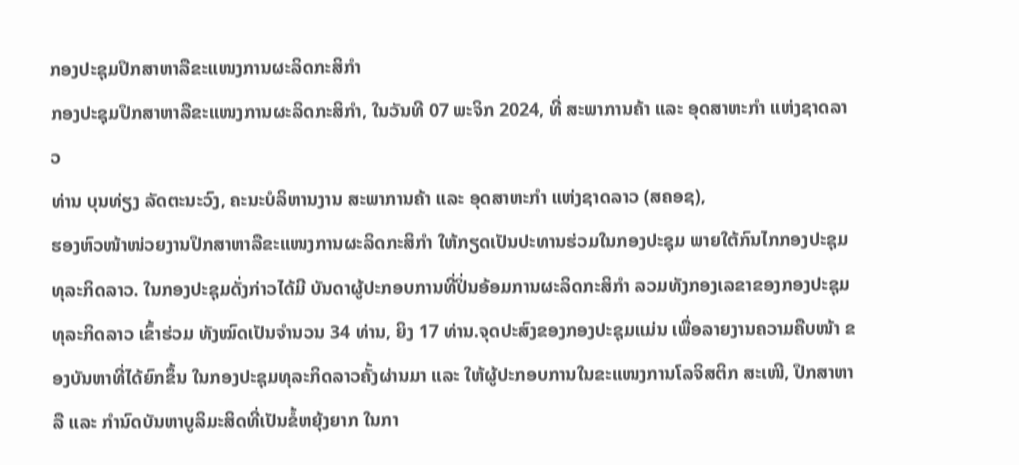ກອງປະຊຸມປຶກສາຫາລືຂະແໜງການຜະລິດກະສິກໍາ
ກອງປະຊຸມປຶກສາຫາລືຂະແໜງການຜະລິດກະສິກໍາ, ໃນວັນທີ 07 ພະຈິກ 2024, ທີ່ ສະພາການຄ້າ ແລະ ອຸດສາຫະກໍາ ແຫ່ງຊາດລາວ
ທ່ານ ບຸນທ່ຽງ ລັດຕະນະວົງ, ຄະນະບໍລິຫານງານ ສະພາການຄ້າ ແລະ ອຸດສາຫະກໍາ ແຫ່ງຊາດລາວ (ສຄອຊ),
ຮອງຫົວໜ້າໜ່ວຍງານປຶກສາຫາລືຂະແໜງການຜະລິດກະສິກໍາ ໃຫ້ກຽດເປັນປະທານຮ່ວມໃນກອງປະຊຸມ ພາຍໃຕ້ກົນໄກກອງປະຊຸມທຸລະກິດລາວ. ໃນກອງປະຊຸມດັ່ງກ່າວໄດ້ມີ ບັນດາຜູ້ປະກອບການທີ່ປິ່ນອ້ອມການຜະລິດກະສິກໍາ ລວມທັງກອງເລຂາຂອງກອງປະຊຸມທຸລະກິດລາວ ເຂົ້າຮ່ວມ ທັງໝົດເປັນຈໍານວນ 34 ທ່ານ, ຍິງ 17 ທ່ານ.ຈຸດປະສົງຂອງກອງປະຊຸມແມ່ນ ເພື່ອລາຍງານຄວາມຄືບໜ້າ ຂອງບັນຫາທີ່ໄດ້ຍົກຂຶ້ນ ໃນກອງປະຊຸມທຸລະກິດລາວຄັ້ງຜ່ານມາ ແລະ ໃຫ້ຜູ້ປະກອບການໃນຂະແໜງການໂລຈິສຕິກ ສະເໜີ, ປຶກສາຫາລື ແລະ ກໍານົດບັນຫາບູລິມະສິດທີ່ເປັນຂໍ້ຫຍຸ້ງຍາກ ໃນກາ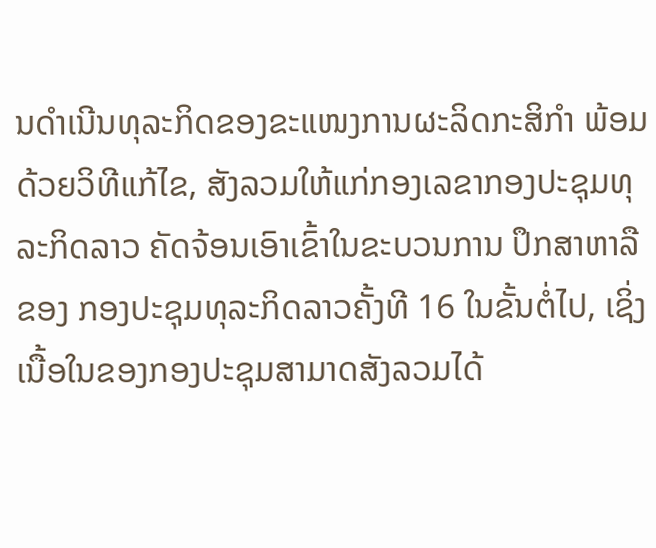ນດໍາເນີນທຸລະກິດຂອງຂະແໜງການຜະລິດກະສິກໍາ ພ້ອມດ້ວຍວິທີແກ້ໄຂ, ສັງລວມໃຫ້ແກ່ກອງເລຂາກອງປະຊຸມທຸລະກິດລາວ ຄັດຈ້ອນເອົາເຂົ້າໃນຂະບວນການ ປຶກສາຫາລືຂອງ ກອງປະຊຸມທຸລະກິດລາວຄັ້ງທີ 16 ໃນຂັ້ນຕໍ່ໄປ, ເຊິ່ງເນື້ອໃນຂອງກອງປະຊຸມສາມາດສັງລວມໄດ້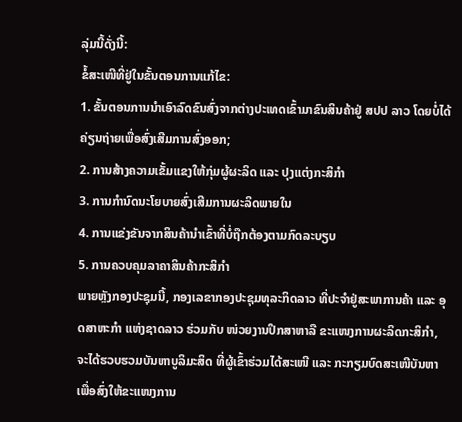ລຸ່ມນີ້ດັ່ງນີ້:
ຂໍ້ສະເໜີທີ່ຢູ່ໃນຂັ້ນຕອນການແກ້ໄຂ:
1. ຂັ້ນຕອນການນໍາເອົາລົດຂົນສົ່ງຈາກຕ່າງປະເທດເຂົ້າມາຂົນສິນຄ້າຢູ່ ສປປ ລາວ ໂດຍບໍ່ໄດ້ຄ່ຽນຖ່າຍເພື່ອສົ່ງເສີມການສົ່ງອອກ;
2. ການສ້າງຄວາມເຂັ້ມແຂງໃຫ້ກຸ່ມຜູ້ຜະລິດ ແລະ ປຸງແຕ່ງກະສິກໍາ
3. ການກໍານົດນະໂຍບາຍສົ່ງເສີມການຜະລິດພາຍໃນ
4. ການແຂ່ງຂັນຈາກສິນຄ້ານໍາເຂົ້າທີ່ບໍ່ຖືກຕ້ອງຕາມກົດລະບຽບ
5. ການຄວບຄຸມລາຄາສິນຄ້າກະສິກໍາ
ພາຍຫຼັງກອງປະຊຸມນີ້, ກອງເລຂາກອງປະຊຸມທຸລະກິດລາວ ທີ່ປະຈໍາຢູ່ສະພາການຄ້າ ແລະ ອຸດສາຫະກໍາ ແຫ່ງຊາດລາວ ຮ່ວມກັບ ໜ່ວຍງານປຶກສາຫາລື ຂະແໜງການຜະລິດກະສິກໍາ, ຈະໄດ້ຮວບຮວມບັນຫາບູລິມະສິດ ທີ່ຜູ້ເຂົ້າຮ່ວມໄດ້ສະເໜີ ແລະ ກະກຽມບົດສະເໜີບັນຫາ ເພື່ອສົ່ງໃຫ້ຂະແໜງການ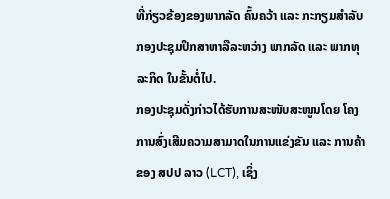ທີ່ກ່ຽວຂ້ອງຂອງພາກລັດ ຄົ້ນຄວ້າ ແລະ ກະກຽມສໍາລັບກອງປະຊຸມປຶກສາຫາລືລະຫວ່າງ ພາກລັດ ແລະ ພາກທຸລະກິດ ໃນຂັ້ນຕໍ່ໄປ.
ກອງປະຊຸມດັ່ງກ່າວໄດ້ຮັບການສະໜັບສະໜູນໂດຍ ໂຄງການສົ່ງເສີມຄວາມສາມາດໃນການແຂ່ງຂັນ ແລະ ການຄ້າ ຂອງ ສປປ ລາວ (LCT), ເຊິ່ງ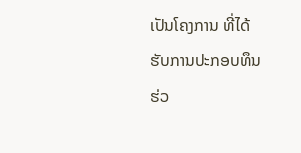ເປັນໂຄງການ ທີ່ໄດ້ຮັບການປະກອບທຶນຮ່ວ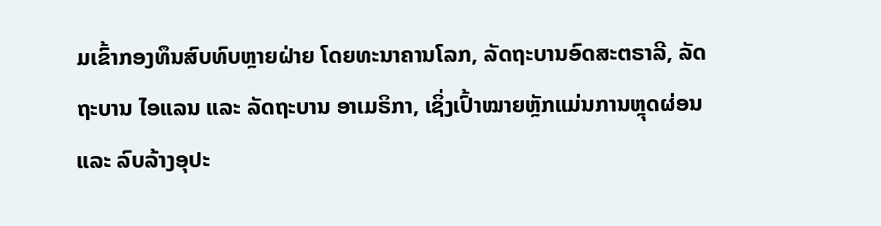ມເຂົ້າກອງທຶນສົບທົບຫຼາຍຝ່າຍ ໂດຍທະນາຄານໂລກ, ລັດຖະບານອົດສະຕຣາລີ, ລັດຖະບານ ໄອແລນ ແລະ ລັດຖະບານ ອາເມຣິກາ, ເຊິ່ງເປົ້າໝາຍຫຼັກແມ່ນການຫຼຸດຜ່ອນ ແລະ ລົບລ້າງອຸປະ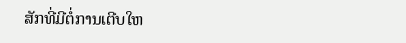ສັກທີ່ມີຕໍ່ການເຕີບໃຫ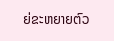ຍ່ຂະຫຍາຍຕົວ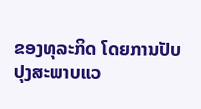ຂອງທຸລະກິດ ໂດຍການປັບປຸງສະພາບແວ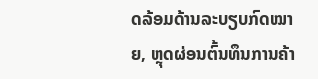ດລ້ອມດ້ານລະບຽບກົດໝາຍ, ຫຼຸດຜ່ອນຕົ້ນທຶນການຄ້າ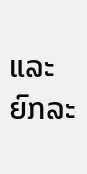ແລະ ຍົກລະ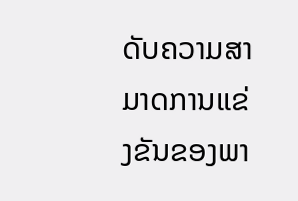ດັບຄວາມສາມາດການແຂ່ງຂັນຂອງພາ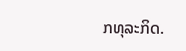ກທຸລະກິດ.